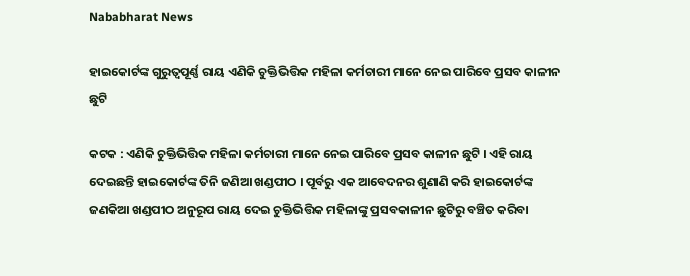Nababharat News

ହାଇକୋର୍ଟଙ୍କ ଗୁରୁତ୍ଵପୂର୍ଣ୍ଣ ରାୟ ଏଣିକି ଚୁକ୍ତିଭିତ୍ତିକ ମହିଳା କର୍ମଚାରୀ ମାନେ ନେଇ ପାରିବେ ପ୍ରସବ କାଳୀନ ଛୁଟି

କଟକ : ଏଣିକି ଚୁକ୍ତିଭିତ୍ତିକ ମହିଳା କର୍ମଚାରୀ ମାନେ ନେଇ ପାରିବେ ପ୍ରସବ କାଳୀନ ଛୁଟି । ଏହି ରାୟ ଦେଇଛନ୍ତି ହାଇକୋର୍ଟଙ୍କ ତିନି ଜଣିଆ ଖଣ୍ଡପୀଠ । ପୂର୍ବରୁ ଏକ ଆବେଦନର ଶୁଣାଣି କରି ହାଇକୋର୍ଟଙ୍କ ଜଣକିଆ ଖଣ୍ଡପୀଠ ଅନୁରୂପ ରାୟ ଦେଇ ଚୁକ୍ତିଭିତ୍ତିକ ମହିଳାଙ୍କୁ ପ୍ରସବକାଳୀନ ଛୁଟିରୁ ବଞ୍ଚିତ କରିବା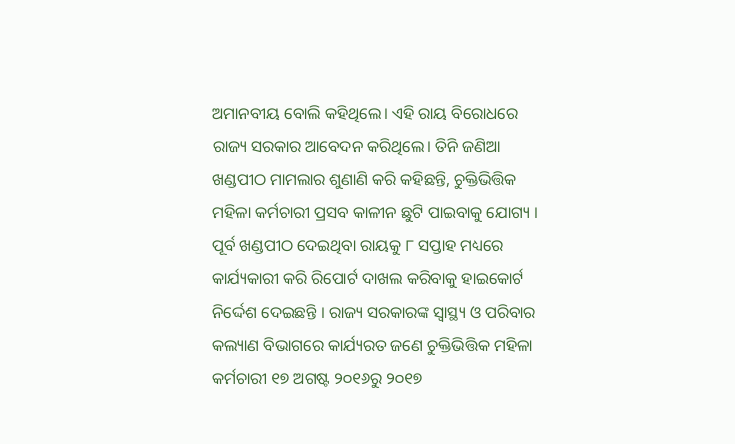ଅମାନବୀୟ ବୋଲି କହିଥିଲେ। ଏହି ରାୟ ବିରୋଧରେ ରାଜ୍ୟ ସରକାର ଆବେଦନ କରିଥିଲେ। ତିନି ଜଣିଆ ଖଣ୍ଡପୀଠ ମାମଲାର ଶୁଣାଣି କରି କହିଛନ୍ତି, ଚୁକ୍ତିଭିତ୍ତିକ ମହିଳା କର୍ମଚାରୀ ପ୍ରସବ କାଳୀନ ଛୁଟି ପାଇବାକୁ ଯୋଗ୍ୟ । ପୂର୍ବ ଖଣ୍ଡପୀଠ ଦେଇଥିବା ରାୟକୁ ୮ ସପ୍ତାହ ମଧ୍ୟରେ କାର୍ଯ୍ୟକାରୀ କରି ରିପୋର୍ଟ ଦାଖଲ କରିବାକୁ ହାଇକୋର୍ଟ ନିର୍ଦ୍ଦେଶ ଦେଇଛନ୍ତି । ରାଜ୍ୟ ସରକାରଙ୍କ ସ୍ୱାସ୍ଥ୍ୟ ଓ ପରିବାର କଲ୍ୟାଣ ବିଭାଗରେ କାର୍ଯ୍ୟରତ ଜଣେ ଚୁକ୍ତିଭିତ୍ତିକ ମହିଳା କର୍ମଚାରୀ ୧୭ ଅଗଷ୍ଟ ୨୦୧୬ରୁ ୨୦୧୭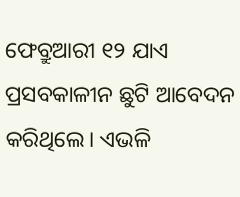ଫେବ୍ରୁଆରୀ ୧୨ ଯାଏ ପ୍ରସବକାଳୀନ ଛୁଟି ଆବେଦନ କରିଥିଲେ। ଏଭଳି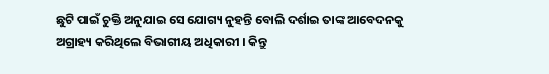ଛୁଟି ପାଇଁ ଚୁକ୍ତି ଅନୁଯାଇ ସେ ଯୋଗ୍ୟ ନୁହନ୍ତି ବୋଲି ଦର୍ଶାଇ ତାଙ୍କ ଆବେଦନକୁ ଅଗ୍ରାହ୍ୟ କରିଥିଲେ ବିଭାଗୀୟ ଅଧିକାରୀ । କିନ୍ତୁ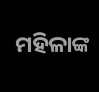ମହିଳାଙ୍କ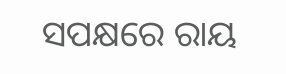ସପକ୍ଷରେ ରାୟ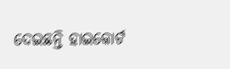ଦେଇଛନ୍ତି ହାଇକୋର୍ଟ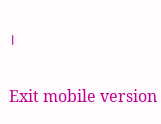।

Exit mobile version